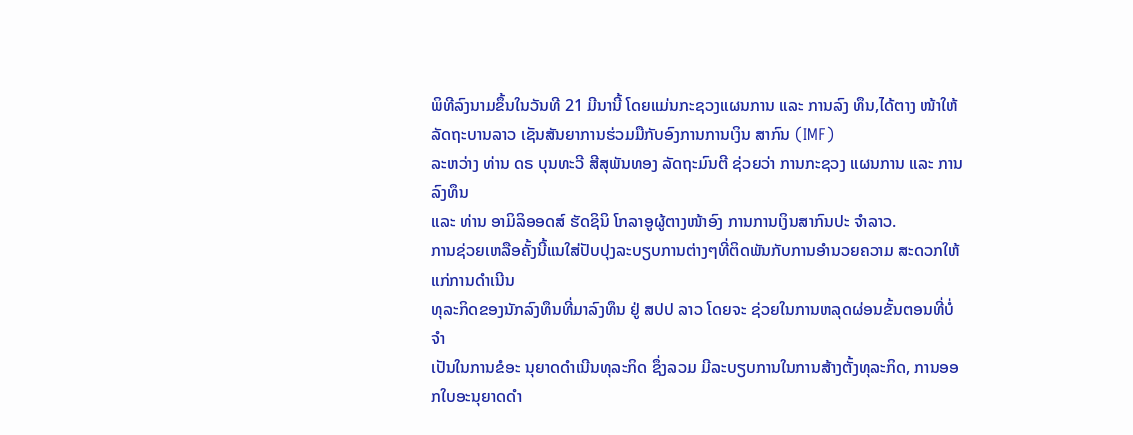ພິທີລົງນາມຂຶ້ນໃນວັນທີ 21 ມີນານີ້ ໂດຍແມ່ນກະຊວງແຜນການ ແລະ ການລົງ ທຶນ,ໄດ້ຕາງ ໜ້າໃຫ້ລັດຖະບານລາວ ເຊັນສັນຍາການຮ່ວມມືກັບອົງການການເງິນ ສາກົນ (IMF)
ລະຫວ່າງ ທ່ານ ດຣ ບຸນທະວີ ສີສຸພັນທອງ ລັດຖະມົນຕີ ຊ່ວຍວ່າ ການກະຊວງ ແຜນການ ແລະ ການລົງທຶນ
ແລະ ທ່ານ ອາມິລິອອດສ໌ ຮັດຊິນິ ໂກລາອູຜູ້ຕາງໜ້າອົງ ການການເງິນສາກົນປະ ຈຳລາວ.
ການຊ່ວຍເຫລືອຄັ້ງນີ້ແນໃສ່ປັບປຸງລະບຽບການຕ່າງໆທີ່ຕິດພັນກັບການອຳນວຍຄວາມ ສະດວກໃຫ້ແກ່ການດຳເນີນ
ທຸລະກິດຂອງນັກລົງທຶນທີ່ມາລົງທຶນ ຢູ່ ສປປ ລາວ ໂດຍຈະ ຊ່ວຍໃນການຫລຸດຜ່ອນຂັ້ນຕອນທີ່ບໍ່ຈຳ
ເປັນໃນການຂໍອະ ນຸຍາດດຳເນີນທຸລະກິດ ຊຶ່ງລວມ ມີລະບຽບການໃນການສ້າງຕັ້ງທຸລະກິດ, ການອອກໃບອະນຸຍາດດຳ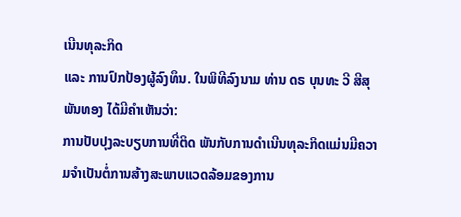ເນີນທຸລະກິດ
ແລະ ການປົກປ້ອງຜູ້ລົງທຶນ. ໃນພິທີລົງນາມ ທ່ານ ດຣ ບຸນທະ ວີ ສີສຸພັນທອງ ໄດ້ມີຄຳເຫັນວ່າ:
ການປັບປຸງລະບຽບການທີ່ຕິດ ພັນກັບການດຳເນີນທຸລະກິດແມ່ນມີຄວາມຈຳເປັນຕໍ່ການສ້າງສະພາບແວດລ້ອມຂອງການ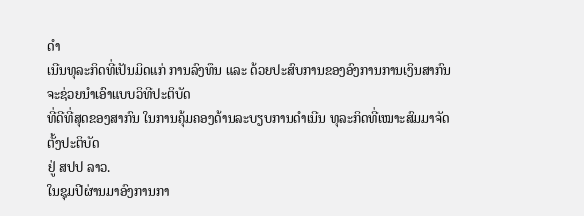ດຳ
ເນີນທຸລະກິດທີ່ເປັນມິດແກ່ ການລົງທຶນ ແລະ ດ້ວຍປະສົບການຂອງອົງການການເງິນສາກົນຈະຊ່ວຍນຳເອົາແບບວິທີປະຕິບັດ
ທີ່ດີທີ່ສຸດຂອງສາກົນ ໃນການຄຸ້ມຄອງດ້ານລະບຽບການດຳເນີນ ທຸລະກິດທີ່ເໝາະສົມມາຈັດຕັ້ງປະຕິບັດ
ຢູ່ ສປປ ລາວ.
ໃນຊຸມປີຜ່ານມາອົງການກາ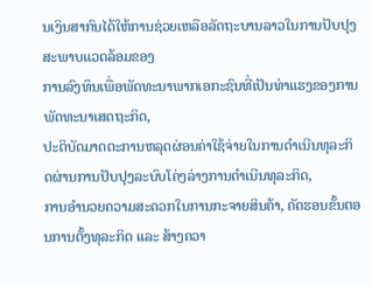ນເງິນສາກົນໄດ້ໃຫ້ການຊ່ວຍເຫລືອລັດຖະບານລາວໃນການປັບປຸງສະພາບແວດລ້ອມຂອງ
ການລົງທຶນເພື່ອພັດທະນາພາກເອກະຊົນທີ່ເປັນທ່າແຮງຂອງການພັດທະນາເສດຖະກິດ,
ປະຕິບັດມາດຕະການຫລຸດຜ່ອນຄ່າໃຊ້ຈ່າຍໃນການດຳເນີນທຸລະກິດຜ່ານການປັບປຸງລະບົບໂຄ່ງລ່າງການດຳເນີນທຸລະກິດ,
ການອຳນວຍຄວາມສະດວກໃນການກະຈາຍສິນຄ້າ, ຄັດຮອນຂັ້ນຕອນການຕັ້ງທຸລະກິດ ແລະ ສ້າງຄວາ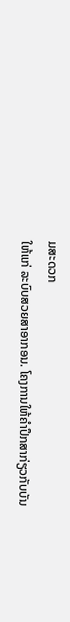ມສະດວກ
ໃຫ້ແກ່ ລະບົບສວຍສາອາກອນ. ໂຄງການໃຫ້ຄຳປຶກສາກ່ຽວກັບບັນ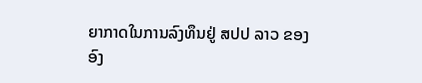ຍາກາດໃນການລົງທຶນຢູ່ ສປປ ລາວ ຂອງ
ອົງ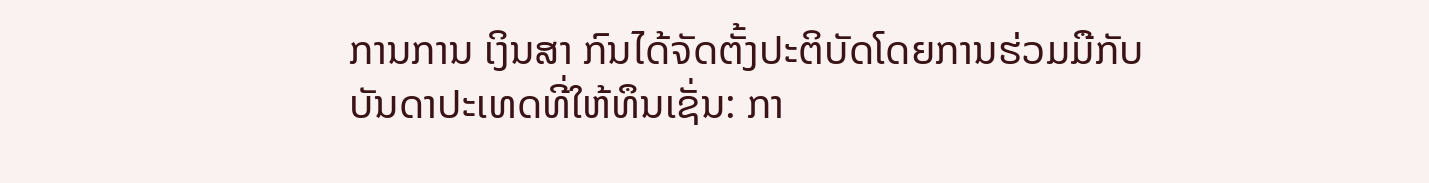ການການ ເງິນສາ ກົນໄດ້ຈັດຕັ້ງປະຕິບັດໂດຍການຮ່ວມມືກັບບັນດາປະເທດທີ່ໃຫ້ທຶນເຊັ່ນ: ກາ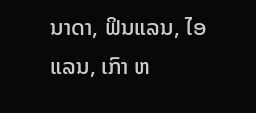ນາດາ, ຟິນແລນ, ໄອແລນ, ເກົາ ຫ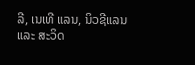ລີ, ເນເທີ ແລນ, ນິວຊີແລນ ແລະ ສະວິດ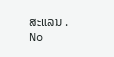ສະແລນ .
No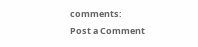comments:
Post a Comment